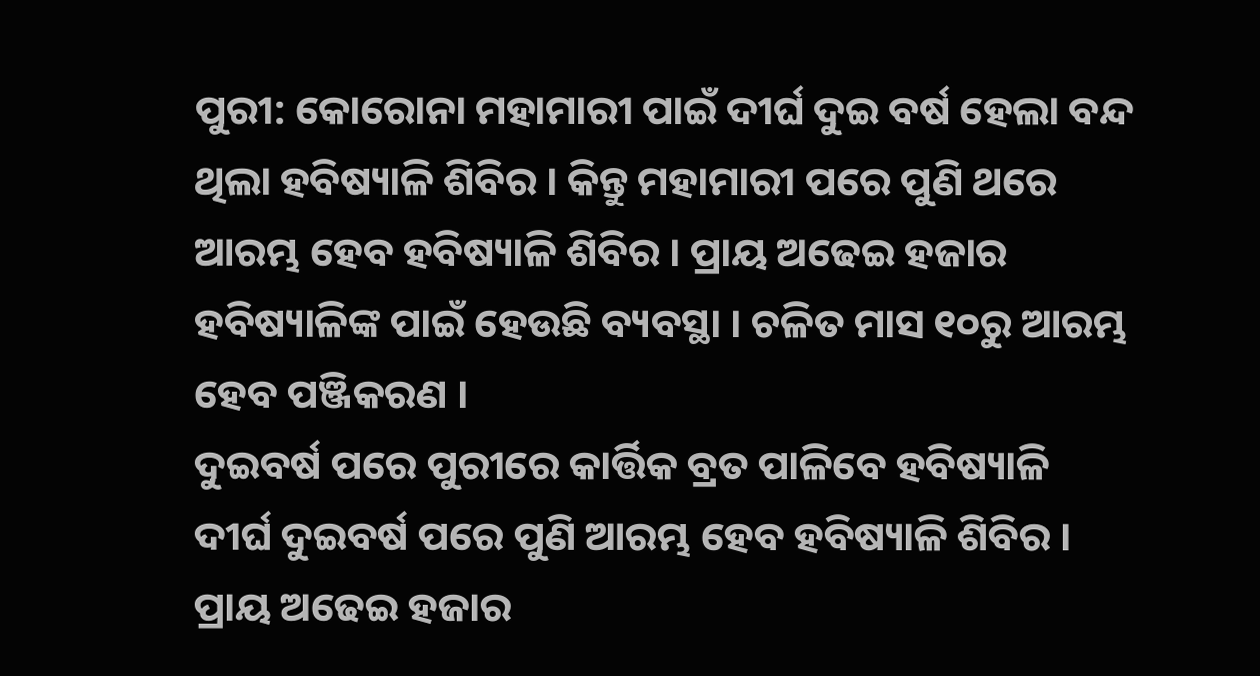ପୁରୀ: କୋରୋନା ମହାମାରୀ ପାଇଁ ଦୀର୍ଘ ଦୁଇ ବର୍ଷ ହେଲା ବନ୍ଦ ଥିଲା ହବିଷ୍ୟାଳି ଶିବିର । କିନ୍ତୁ ମହାମାରୀ ପରେ ପୁଣି ଥରେ ଆରମ୍ଭ ହେବ ହବିଷ୍ୟାଳି ଶିବିର । ପ୍ରାୟ ଅଢେଇ ହଜାର ହବିଷ୍ୟାଳିଙ୍କ ପାଇଁ ହେଉଛି ବ୍ୟବସ୍ଥା । ଚଳିତ ମାସ ୧୦ରୁ ଆରମ୍ଭ ହେବ ପଞ୍ଜିକରଣ ।
ଦୁଇବର୍ଷ ପରେ ପୁରୀରେ କାର୍ତ୍ତିକ ବ୍ରତ ପାଳିବେ ହବିଷ୍ୟାଳି
ଦୀର୍ଘ ଦୁଇବର୍ଷ ପରେ ପୁଣି ଆରମ୍ଭ ହେବ ହବିଷ୍ୟାଳି ଶିବିର । ପ୍ରାୟ ଅଢେଇ ହଜାର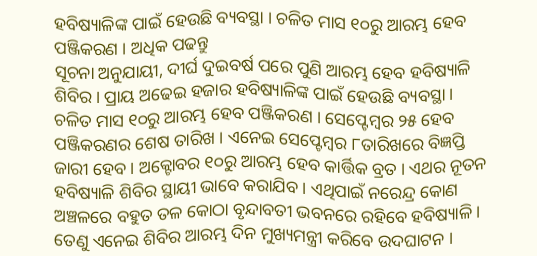ହବିଷ୍ୟାଳିଙ୍କ ପାଇଁ ହେଉଛି ବ୍ୟବସ୍ଥା । ଚଳିତ ମାସ ୧୦ରୁ ଆରମ୍ଭ ହେବ ପଞ୍ଜିକରଣ । ଅଧିକ ପଢନ୍ତୁ
ସୂଚନା ଅନୁଯାୟୀ, ଦୀର୍ଘ ଦୁଇବର୍ଷ ପରେ ପୁଣି ଆରମ୍ଭ ହେବ ହବିଷ୍ୟାଳି ଶିବିର । ପ୍ରାୟ ଅଢେଇ ହଜାର ହବିଷ୍ୟାଳିଙ୍କ ପାଇଁ ହେଉଛି ବ୍ୟବସ୍ଥା । ଚଳିତ ମାସ ୧୦ରୁ ଆରମ୍ଭ ହେବ ପଞ୍ଜିକରଣ । ସେପ୍ଟେମ୍ବର ୨୫ ହେବ ପଞ୍ଜିକରଣର ଶେଷ ତାରିଖ । ଏନେଇ ସେପ୍ଟେମ୍ବର ୮ତାରିଖରେ ବିଜ୍ଞପ୍ତି ଜାରୀ ହେବ । ଅକ୍ଟୋବର ୧୦ରୁ ଆରମ୍ଭ ହେବ କାର୍ତ୍ତିକ ବ୍ରତ । ଏଥର ନୂତନ ହବିଷ୍ୟାଳି ଶିବିର ସ୍ଥାୟୀ ଭାବେ କରାଯିବ । ଏଥିପାଇଁ ନରେନ୍ଦ୍ର କୋଣ ଅଞ୍ଚଳରେ ବହୁତ ତଳ କୋଠା ବୃନ୍ଦାବତୀ ଭବନରେ ରହିବେ ହବିଷ୍ୟାଳି । ତେଣୁ ଏନେଇ ଶିବିର ଆରମ୍ଭ ଦିନ ମୁଖ୍ୟମନ୍ତ୍ରୀ କରିବେ ଉଦଘାଟନ ।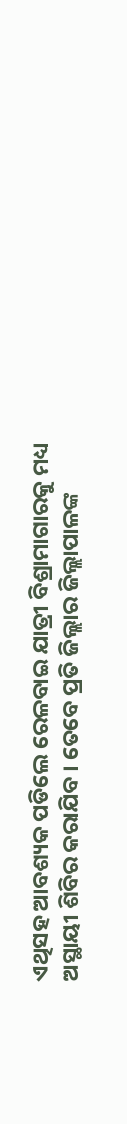ଏଥିସହ ଆବଶ୍ୟକ ପଡିଲେ ରେଳବାଇ ଯାତ୍ରୀ ବିଶ୍ରାମାଗାରକୁ ମଧ୍ୟ ଅସ୍ଥାୟୀ ଶିବିର କରାଯିବ । ତେବେ ପ୍ରତି ଜିଲ୍ଲାର ଜିଲ୍ଲାପାଳଙ୍କ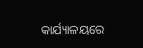କାର୍ଯ୍ୟାଳୟରେ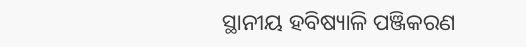ସ୍ଥାନୀୟ ହବିଷ୍ୟାଳି ପଞ୍ଜିକରଣ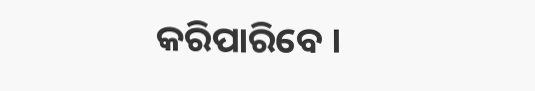କରିପାରିବେ ।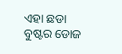ଏହା ଛଡା ବୁଷ୍ଟର ଡୋଜ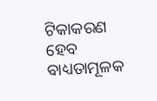ଟିକାକରଣ ହେବ ବାଧ୍ୟତାମୂଳକ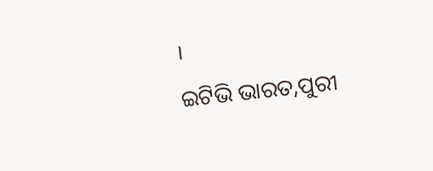।
ଇଟିଭି ଭାରତ,ପୁରୀ